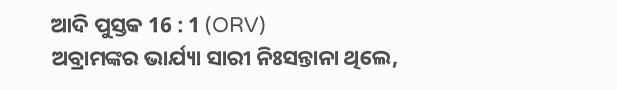ଆଦି ପୁସ୍ତକ 16 : 1 (ORV)
ଅବ୍ରାମଙ୍କର ଭାର୍ଯ୍ୟା ସାରୀ ନିଃସନ୍ତାନା ଥିଲେ,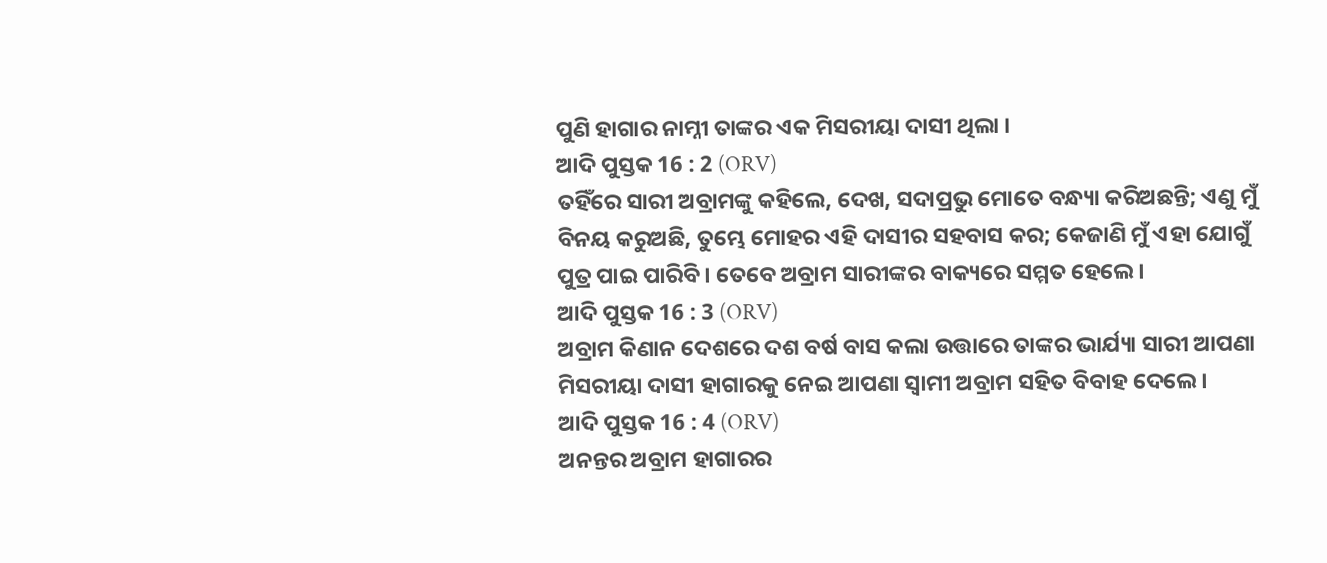ପୁଣି ହାଗାର ନାମ୍ନୀ ତାଙ୍କର ଏକ ମିସରୀୟା ଦାସୀ ଥିଲା ।
ଆଦି ପୁସ୍ତକ 16 : 2 (ORV)
ତହିଁରେ ସାରୀ ଅବ୍ରାମଙ୍କୁ କହିଲେ, ଦେଖ, ସଦାପ୍ରଭୁ ମୋତେ ବନ୍ଧ୍ୟା କରିଅଛନ୍ତି; ଏଣୁ ମୁଁ ବିନୟ କରୁଅଛି, ତୁମ୍ଭେ ମୋହର ଏହି ଦାସୀର ସହବାସ କର; କେଜାଣି ମୁଁ ଏହା ଯୋଗୁଁ ପୁତ୍ର ପାଇ ପାରିବି । ତେବେ ଅବ୍ରାମ ସାରୀଙ୍କର ବାକ୍ୟରେ ସମ୍ମତ ହେଲେ ।
ଆଦି ପୁସ୍ତକ 16 : 3 (ORV)
ଅବ୍ରାମ କିଣାନ ଦେଶରେ ଦଶ ବର୍ଷ ବାସ କଲା ଉତ୍ତାରେ ତାଙ୍କର ଭାର୍ଯ୍ୟା ସାରୀ ଆପଣା ମିସରୀୟା ଦାସୀ ହାଗାରକୁ ନେଇ ଆପଣା ସ୍ଵାମୀ ଅବ୍ରାମ ସହିତ ବିବାହ ଦେଲେ ।
ଆଦି ପୁସ୍ତକ 16 : 4 (ORV)
ଅନନ୍ତର ଅବ୍ରାମ ହାଗାରର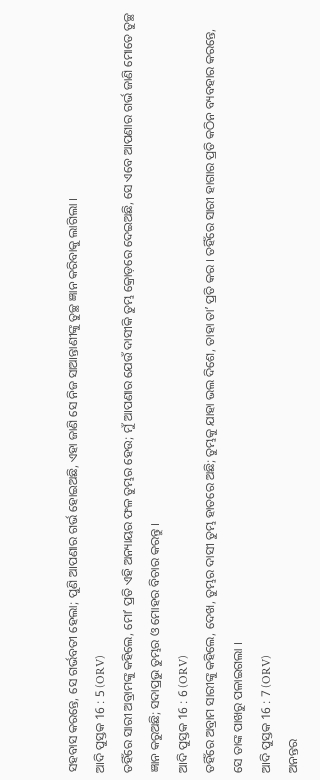ସହବାସ କରନ୍ତେ, ସେ ଗର୍ଭବତୀ ହେଲା; ପୁଣି ଆପଣାର ଗର୍ଭ ହୋଇଅଛି, ଏହା ଜାଣି ସେ ନିଜ ସାଆନ୍ତାଣୀଙ୍କୁ ତୁଚ୍ଛ ଜ୍ଞାନ କରିବାକୁ ଲାଗିଲା ।
ଆଦି ପୁସ୍ତକ 16 : 5 (ORV)
ତହିଁରେ ସାରୀ ଅବ୍ରାମଙ୍କୁ କହିଲେ, ମୋʼ ପ୍ରତି ଏହି ଅନ୍ୟାୟର ଫଳ ତୁମ୍ଭର ହେଉ; ମୁଁ ଆପଣାର ଯେଉଁ ଦାସୀକି ତୁମ୍ଭ କ୍ରୋଡ଼ରେ ଦେଇଅଛି, ସେ ଏବେ ଆପଣାର ଗର୍ଭ ଜାଣି ମୋତେ ତୁଚ୍ଛ ଜ୍ଞାନ କରୁଅଛି; ସଦାପ୍ରଭୁ ତୁମ୍ଭର ଓ ମୋହର ବିଚାର କରନ୍ତୁ ।
ଆଦି ପୁସ୍ତକ 16 : 6 (ORV)
ତହିଁରେ ଅବ୍ରାମ ସାରୀଙ୍କୁ କହିଲେ, ଦେଖ, ତୁମ୍ଭର ଦାସୀ ତୁମ୍ଭ ହାତରେ ଅଛି; ତୁମ୍ଭକୁ ଯାହା ଭଲ ଦିଶେ, ତାହା ତାʼ ପ୍ରତି କର । ତହିଁରେ ସାରୀ ହାଗାର ପ୍ରତି କଠିନ ବ୍ୟବହାର କରନ୍ତେ, ସେ ତାଙ୍କ ପାଖରୁ ପଳାଇଗଲା ।
ଆଦି ପୁସ୍ତକ 16 : 7 (ORV)
ଅନନ୍ତର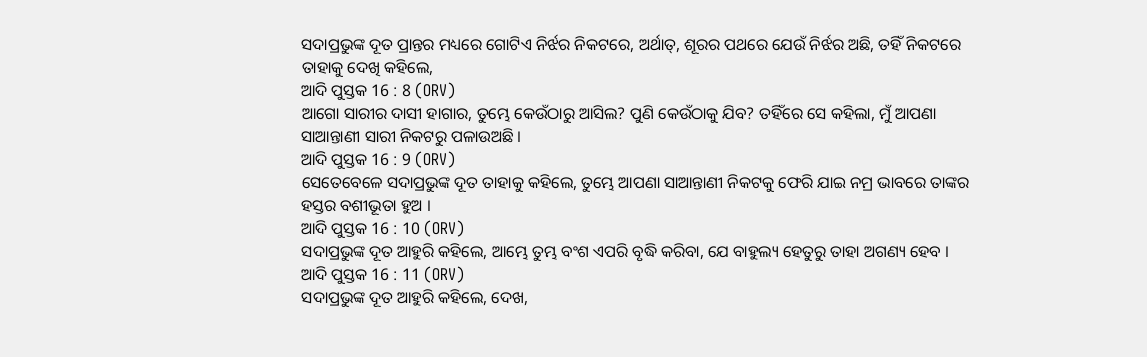ସଦାପ୍ରଭୁଙ୍କ ଦୂତ ପ୍ରାନ୍ତର ମଧ୍ୟରେ ଗୋଟିଏ ନିର୍ଝର ନିକଟରେ, ଅର୍ଥାତ୍, ଶୂରର ପଥରେ ଯେଉଁ ନିର୍ଝର ଅଛି, ତହିଁ ନିକଟରେ ତାହାକୁ ଦେଖି କହିଲେ,
ଆଦି ପୁସ୍ତକ 16 : 8 (ORV)
ଆଗୋ ସାରୀର ଦାସୀ ହାଗାର, ତୁମ୍ଭେ କେଉଁଠାରୁ ଆସିଲ? ପୁଣି କେଉଁଠାକୁ ଯିବ? ତହିଁରେ ସେ କହିଲା, ମୁଁ ଆପଣା ସାଆନ୍ତାଣୀ ସାରୀ ନିକଟରୁ ପଳାଉଅଛି ।
ଆଦି ପୁସ୍ତକ 16 : 9 (ORV)
ସେତେବେଳେ ସଦାପ୍ରଭୁଙ୍କ ଦୂତ ତାହାକୁ କହିଲେ, ତୁମ୍ଭେ ଆପଣା ସାଆନ୍ତାଣୀ ନିକଟକୁ ଫେରି ଯାଇ ନମ୍ର ଭାବରେ ତାଙ୍କର ହସ୍ତର ବଶୀଭୂତା ହୁଅ ।
ଆଦି ପୁସ୍ତକ 16 : 10 (ORV)
ସଦାପ୍ରଭୁଙ୍କ ଦୂତ ଆହୁରି କହିଲେ, ଆମ୍ଭେ ତୁମ୍ଭ ବଂଶ ଏପରି ବୃଦ୍ଧି କରିବା, ଯେ ବାହୁଲ୍ୟ ହେତୁରୁ ତାହା ଅଗଣ୍ୟ ହେବ ।
ଆଦି ପୁସ୍ତକ 16 : 11 (ORV)
ସଦାପ୍ରଭୁଙ୍କ ଦୂତ ଆହୁରି କହିଲେ, ଦେଖ,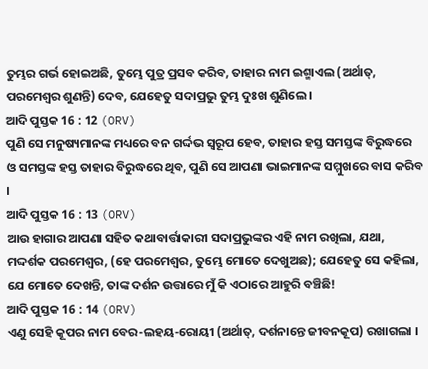ତୁମ୍ଭର ଗର୍ଭ ହୋଇଅଛି, ତୁମ୍ଭେ ପୁତ୍ର ପ୍ରସବ କରିବ, ତାହାର ନାମ ଇଶ୍ମାଏଲ (ଅର୍ଥାତ୍, ପରମେଶ୍ଵର ଶୁଣନ୍ତି) ଦେବ, ଯେହେତୁ ସଦାପ୍ରଭୁ ତୁମ୍ଭ ଦୁଃଖ ଶୁଣିଲେ ।
ଆଦି ପୁସ୍ତକ 16 : 12 (ORV)
ପୁଣି ସେ ମନୁଷ୍ୟମାନଙ୍କ ମଧ୍ୟରେ ବନ ଗର୍ଦ୍ଦଭ ସ୍ଵରୂପ ହେବ, ତାହାର ହସ୍ତ ସମସ୍ତଙ୍କ ବିରୁଦ୍ଧରେ ଓ ସମସ୍ତଙ୍କ ହସ୍ତ ତାହାର ବିରୁଦ୍ଧରେ ଥିବ, ପୁଣି ସେ ଆପଣା ଭାଇମାନଙ୍କ ସମ୍ମୁଖରେ ବାସ କରିବ ।
ଆଦି ପୁସ୍ତକ 16 : 13 (ORV)
ଆଉ ହାଗାର ଆପଣା ସହିତ କଥାବାର୍ତ୍ତାକାରୀ ସଦାପ୍ରଭୁଙ୍କର ଏହି ନାମ ରଖିଲା, ଯଥା, ମଦ୍ଦର୍ଶକ ପରମେଶ୍ଵର, (ହେ ପରମେଶ୍ଵର, ତୁମ୍ଭେ ମୋତେ ଦେଖୁଅଛ); ଯେହେତୁ ସେ କହିଲା, ଯେ ମୋତେ ଦେଖନ୍ତି, ତାଙ୍କ ଦର୍ଶନ ଉତ୍ତାରେ ମୁଁ କି ଏଠାରେ ଆହୁରି ବଞ୍ଚିଛି!
ଆଦି ପୁସ୍ତକ 16 : 14 (ORV)
ଏଣୁ ସେହି କୂପର ନାମ ବେର-ଲହୟ-ରୋୟୀ (ଅର୍ଥାତ୍, ଦର୍ଶନାନ୍ତେ ଜୀବନକୂପ) ରଖାଗଲା ।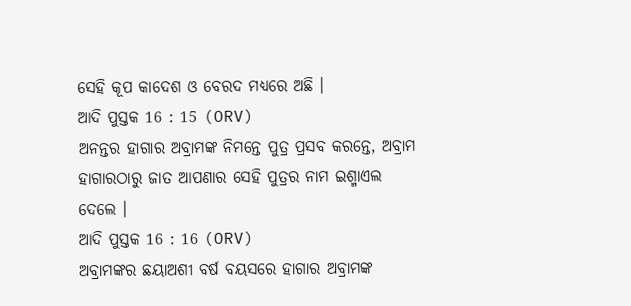ସେହି କୂପ କାଦେଶ ଓ ବେରଦ ମଧ୍ୟରେ ଅଛି ।
ଆଦି ପୁସ୍ତକ 16 : 15 (ORV)
ଅନନ୍ତର ହାଗାର ଅବ୍ରାମଙ୍କ ନିମନ୍ତେ ପୁତ୍ର ପ୍ରସବ କରନ୍ତେ, ଅବ୍ରାମ ହାଗାରଠାରୁ ଜାତ ଆପଣାର ସେହି ପୁତ୍ରର ନାମ ଇଶ୍ମାଏଲ ଦେଲେ ।
ଆଦି ପୁସ୍ତକ 16 : 16 (ORV)
ଅବ୍ରାମଙ୍କର ଛୟାଅଶୀ ବର୍ଷ ବୟସରେ ହାଗାର ଅବ୍ରାମଙ୍କ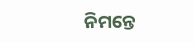ନିମନ୍ତେ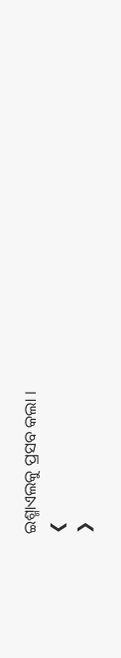ଇଶ୍ମାଏଲକୁ ପ୍ରସବ କଲା ।
❮
❯